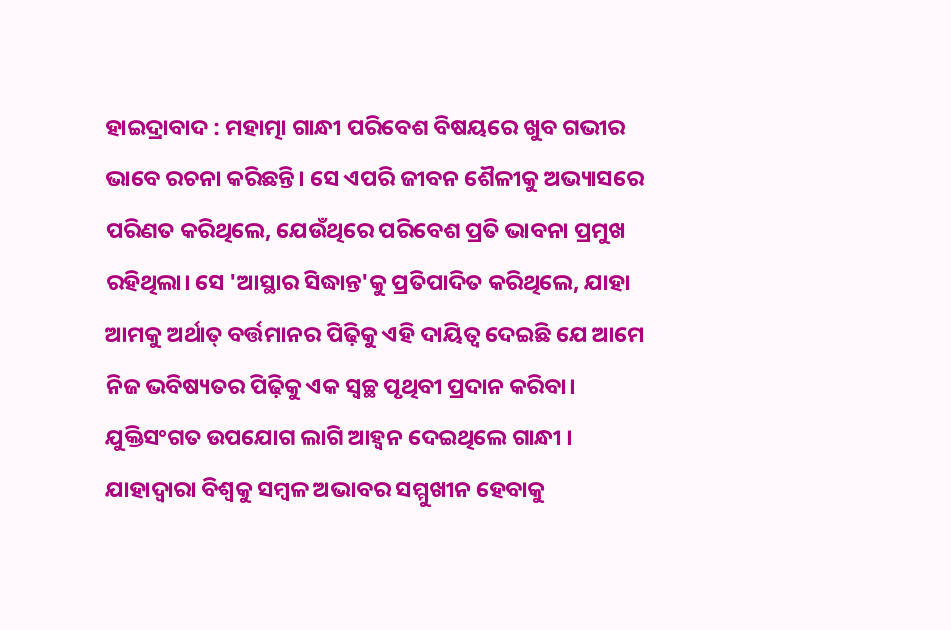ହାଇଦ୍ରାବାଦ : ମହାତ୍ମା ଗାନ୍ଧୀ ପରିବେଶ ବିଷୟରେ ଖୁବ ଗଭୀର ଭାବେ ରଚନା କରିଛନ୍ତି। ସେ ଏପରି ଜୀବନ ଶୈଳୀକୁ ଅଭ୍ୟାସରେ ପରିଣତ କରିଥିଲେ, ଯେଉଁଥିରେ ପରିବେଶ ପ୍ରତି ଭାବନା ପ୍ରମୁଖ ରହିଥିଲା। ସେ 'ଆସ୍ଥାର ସିଦ୍ଧାନ୍ତ'କୁ ପ୍ରତିପାଦିତ କରିଥିଲେ, ଯାହା ଆମକୁ ଅର୍ଥାତ୍ ବର୍ତ୍ତମାନର ପିଢ଼ିକୁ ଏହି ଦାୟିତ୍ବ ଦେଇଛି ଯେ ଆମେ ନିଜ ଭବିଷ୍ୟତର ପିଢ଼ିକୁ ଏକ ସ୍ବଚ୍ଛ ପୃଥିବୀ ପ୍ରଦାନ କରିବା। ଯୁକ୍ତିସଂଗତ ଉପଯୋଗ ଲାଗି ଆହ୍ବନ ଦେଇଥିଲେ ଗାନ୍ଧୀ । ଯାହାଦ୍ବାରା ବିଶ୍ବକୁ ସମ୍ବଳ ଅଭାବର ସମ୍ମୁଖୀନ ହେବାକୁ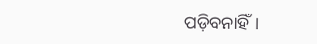ପଡ଼ିବନାହିଁ।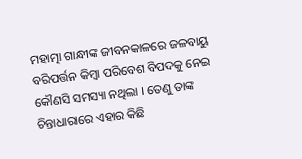ମହାତ୍ମା ଗାନ୍ଧୀଙ୍କ ଜୀବନକାଳରେ ଜଳବାୟୁ ବରିପର୍ତ୍ତନ କିମ୍ବା ପରିବେଶ ବିପଦକୁ ନେଇ କୌଣସି ସମସ୍ୟା ନଥିଲା । ତେଣୁ ତାଙ୍କ ଚିନ୍ତାଧାରାରେ ଏହାର କିଛି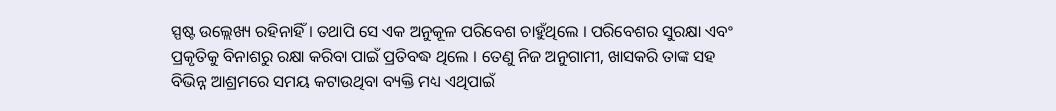ସ୍ପଷ୍ଟ ଉଲ୍ଲେଖ୍ୟ ରହିନାହିଁ । ତଥାପି ସେ ଏକ ଅନୁକୂଳ ପରିବେଶ ଚାହୁଁଥିଲେ । ପରିବେଶର ସୁରକ୍ଷା ଏବଂ ପ୍ରକୃତିକୁ ବିନାଶରୁ ରକ୍ଷା କରିବା ପାଇଁ ପ୍ରତିବଦ୍ଧ ଥିଲେ । ତେଣୁ ନିଜ ଅନୁଗାମୀ, ଖାସକରି ତାଙ୍କ ସହ ବିଭିନ୍ନ ଆଶ୍ରମରେ ସମୟ କଟାଉଥିବା ବ୍ୟକ୍ତି ମଧ୍ୟ ଏଥିପାଇଁ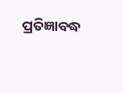ପ୍ରତିଜ୍ଞାବଦ୍ଧ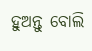ହୁଅନ୍ତୁ ବୋଲି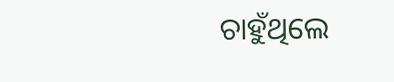ଚାହୁଁଥିଲେ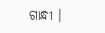ଗାନ୍ଧୀ ।